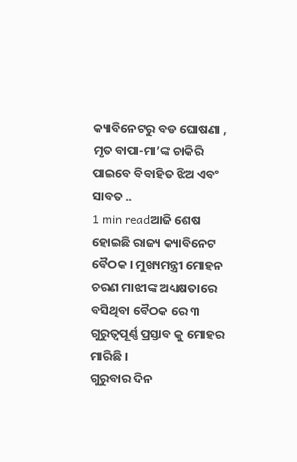କ୍ୟାବିନେଟରୁ ବଡ ଘୋଷଣା , ମୃତ ବାପା-ମା’ଙ୍କ ଚାକିରି ପାଇବେ ବିବାହିତ ଝିଅ ଏବଂ ସାବତ ..
1 min readଆଜି ଶେଷ ହୋଇଛି ରାଜ୍ୟ କ୍ୟାବିନେଟ ବୈଠକ । ମୁଖ୍ୟମନ୍ତ୍ରୀ ମୋହନ ଚରଣ ମାଝୀଙ୍କ ଅଧ୍ୟକ୍ଷତାରେ ବସିଥିବା ବୈଠକ ରେ ୩ ଗୁରୁତ୍ୱପୂର୍ଣ୍ଣ ପ୍ରସ୍ତାବ କୁ ମୋହର ମାରିଛି ।
ଗୁରୁବାର ଦିନ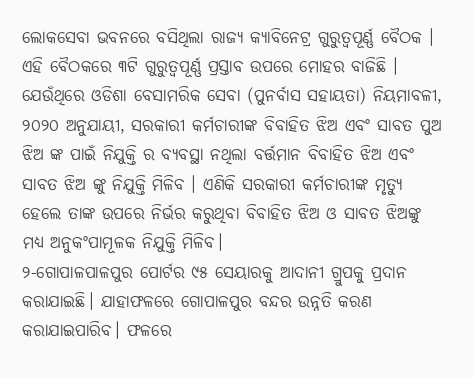ଲୋକସେବା ଭବନରେ ବସିଥିଲା ରାଜ୍ୟ କ୍ୟାବିନେଟ୍ର ଗୁରୁତ୍ୱପୂର୍ଣ୍ଣ ବୈଠକ । ଏହି ବୈଠକରେ ୩ଟି ଗୁରୁତ୍ୱପୂର୍ଣ୍ଣ ପ୍ରସ୍ତାବ ଉପରେ ମୋହର ବାଜିଛି । ଯେଉଁଥିରେ ଓଡିଶା ବେସାମରିକ ସେବା (ପୁନର୍ବାସ ସହାୟତା) ନିୟମାବଳୀ, ୨୦୨୦ ଅନୁଯାୟୀ, ସରକାରୀ କର୍ମଚାରୀଙ୍କ ବିବାହିତ ଝିଅ ଏବଂ ସାବତ ପୁଅ ଝିଅ ଙ୍କ ପାଇଁ ନିଯୁକ୍ତି ର ବ୍ୟବସ୍ଥା ନଥିଲା ବର୍ତ୍ତମାନ ବିବାହିତ ଝିଅ ଏବଂ ସାବତ ଝିଅ ଙ୍କୁ ନିଯୁକ୍ତି ମିଳିବ । ଏଣିକି ସରକାରୀ କର୍ମଚାରୀଙ୍କ ମୃତ୍ୟୁ ହେଲେ ତାଙ୍କ ଉପରେ ନିର୍ଭର କରୁଥିବା ବିବାହିତ ଝିଅ ଓ ସାବତ ଝିଅଙ୍କୁ ମଧ୍ୟ ଅନୁକଂପାମୂଳକ ନିଯୁକ୍ତି ମିଳିବ।
୨-ଗୋପାଳପାଳପୁର ପୋର୍ଟର ୯୫ ସେୟାରକୁ ଆଦାନୀ ଗ୍ରୁପକୁ ପ୍ରଦାନ କରାଯାଇଛି। ଯାହାଫଳରେ ଗୋପାଳପୁର ବନ୍ଦର ଉନ୍ନତି କରଣ କରାଯାଇପାରିବ। ଫଳରେ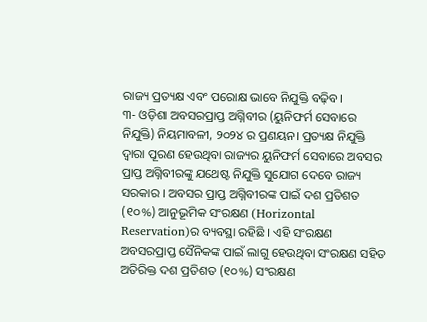ରାଜ୍ୟ ପ୍ରତ୍ୟକ୍ଷ ଏବଂ ପରୋକ୍ଷ ଭାବେ ନିଯୁକ୍ତି ବଢ଼ିବ।
୩- ଓଡ଼ିଶା ଅବସରପ୍ରାପ୍ତ ଅଗ୍ନିବୀର (ୟୁନିଫର୍ମ ସେବାରେ ନିଯୁକ୍ତି) ନିୟମାବଳୀ, ୨୦୨୪ ର ପ୍ରଣୟନ। ପ୍ରତ୍ୟକ୍ଷ ନିଯୁକ୍ତି ଦ୍ବାରା ପୂରଣ ହେଉଥିବା ରାଜ୍ୟର ୟୁନିଫର୍ମ ସେବାରେ ଅବସର ପ୍ରାପ୍ତ ଅଗ୍ନିବୀରଙ୍କୁ ଯଥେଷ୍ଟ ନିଯୁକ୍ତି ସୁଯୋଗ ଦେବେ ରାଜ୍ୟ ସରକାର । ଅବସର ପ୍ରାପ୍ତ ଅଗ୍ନିବୀରଙ୍କ ପାଇଁ ଦଶ ପ୍ରତିଶତ (୧୦%) ଆନୁଭୂମିକ ସଂରକ୍ଷଣ (Horizontal Reservation)ର ବ୍ୟବସ୍ଥା ରହିଛି । ଏହି ସଂରକ୍ଷଣ ଅବସରପ୍ରାପ୍ତ ସୈନିକଙ୍କ ପାଇଁ ଲାଗୁ ହେଉଥିବା ସଂରକ୍ଷଣ ସହିତ ଅତିରିକ୍ତ ଦଶ ପ୍ରତିଶତ (୧୦%) ସଂରକ୍ଷଣ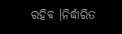ରହିବ ।ନିର୍ଦ୍ଧାରିତ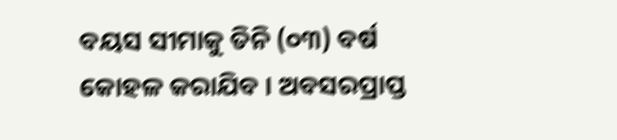ବୟସ ସୀମାକୁ ତିନି (୦୩) ବର୍ଷ କୋହଳ କରାଯିବ । ଅବସରପ୍ରାପ୍ତ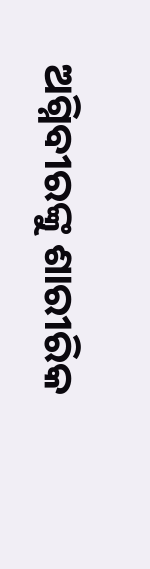ଅଗ୍ନିବୀରଙ୍କୁ ଶାରୀରିକ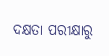ଦକ୍ଷତା ପରୀକ୍ଷାରୁ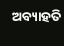ଅବ୍ୟାହତି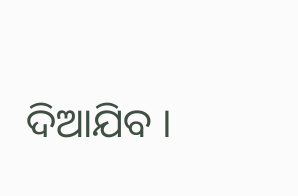ଦିଆଯିବ ।